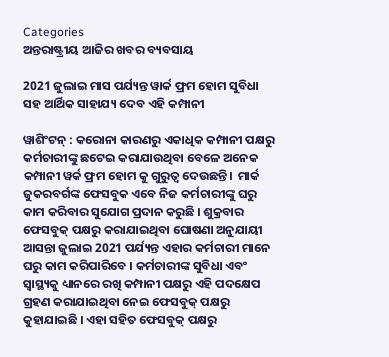Categories
ଅନ୍ତରାଷ୍ଟ୍ରୀୟ ଆଜିର ଖବର ବ୍ୟବସାୟ

2021 ଜୁଲାଇ ମାସ ପର୍ଯ୍ୟନ୍ତ ୱାର୍କ ଫ୍ରମ ହୋମ ସୁବିଧା ସହ ଆର୍ଥିକ ସାହାଯ୍ୟ ଦେବ ଏହି କମ୍ପାନୀ

ୱାଶିଂଟନ୍ : କରୋନା କାରଣରୁ ଏକାଧିକ କମ୍ପାନୀ ପକ୍ଷରୁ କର୍ମଚାରୀଙ୍କୁ ଛଟେଇ କରାଯାଉଥିବା ବେଳେ ଅନେକ କମ୍ପାନୀ ୱର୍କ ଫ୍ରମ ହୋମ କୁ ଗୁରୁତ୍ଵ ଦେଉଛନ୍ତି।  ମାର୍କ ଜୁକରବର୍ଗଙ୍କ ଫେସବୁକ ଏବେ ନିଜ କର୍ମଚାରୀଙ୍କୁ ଘରୁ କାମ କରିବାର ସୁଯୋଗ ପ୍ରଦାନ କରୁଛି । ଶୁକ୍ରବାର ଫେସବୁକ୍ ପକ୍ଷରୁ କରାଯାଇଥିବା ଘୋଷଣା ଅନୁଯାୟୀ ଆସନ୍ତା ଜୁଲାଇ 2021 ପର୍ଯ୍ୟନ୍ତ ଏହାର କର୍ମଚାରୀ ମାନେ ଘରୁ କାମ କରିପାରିବେ । କର୍ମଚାରୀଙ୍କ ସୁବିଧା ଏବଂ ସ୍ୱାସ୍ଥ୍ୟକୁ ଧ୍ୟାନରେ ରଖି କମ୍ପାନୀ ପକ୍ଷରୁ ଏହି ପଦକ୍ଷେପ ଗ୍ରହଣ କରାଯାଇଥିବା ନେଇ ଫେସବୁକ୍ ପକ୍ଷରୁ କୁହାଯାଇଛି । ଏହା ସହିତ ଫେସବୁକ୍ ପକ୍ଷରୁ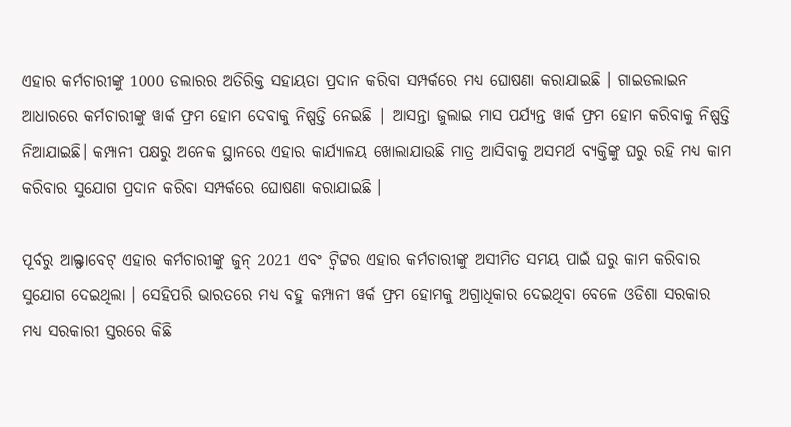ଏହାର କର୍ମଚାରୀଙ୍କୁ 1000 ଡଲାରର ଅତିରିକ୍ତ ସହାୟତା ପ୍ରଦାନ କରିବା ସମ୍ପର୍କରେ ମଧ୍ୟ ଘୋଷଣା କରାଯାଇଛି । ଗାଇଡଲାଇନ ଆଧାରରେ କର୍ମଚାରୀଙ୍କୁ ୱାର୍କ ଫ୍ରମ ହୋମ ଦେବାକୁ ନିଷ୍ପତ୍ତି ନେଇଛି | ଆସନ୍ତା ଜୁଲାଇ ମାସ ପର୍ଯ୍ୟନ୍ତ ୱାର୍କ ଫ୍ରମ ହୋମ କରିବାକୁ ନିଷ୍ପତ୍ତି ନିଆଯାଇଛି। କମ୍ପାନୀ ପକ୍ଷରୁ ଅନେକ ସ୍ଥାନରେ ଏହାର କାର୍ଯ୍ୟାଳୟ ଖୋଲାଯାଉଛି ମାତ୍ର ଆସିବାକୁ ଅସମର୍ଥ ବ୍ୟକ୍ତିଙ୍କୁ ଘରୁ ରହି ମଧ୍ୟ କାମ କରିବାର ସୁଯୋଗ ପ୍ରଦାନ କରିବା ସମ୍ପର୍କରେ ଘୋଷଣା କରାଯାଇଛି ।

ପୂର୍ବରୁ ଆଲ୍ଫାବେଟ୍ ଏହାର କର୍ମଚାରୀଙ୍କୁ ଜୁନ୍ 2021 ଏବଂ ଟ୍ୱିଟ୍ଟର ଏହାର କର୍ମଚାରୀଙ୍କୁ ଅସୀମିତ ସମୟ ପାଇଁ ଘରୁ କାମ କରିବାର ସୁଯୋଗ ଦେଇଥିଲା । ସେହିପରି ଭାରତରେ ମଧ୍ୟ ବହୁ କମ୍ପାନୀ ୱର୍କ ଫ୍ରମ ହୋମକୁ ଅଗ୍ରାଧିକାର ଦେଇଥିବା ବେଳେ ଓଡିଶା ସରକାର ମଧ୍ୟ ସରକାରୀ ସ୍ତରରେ କିଛି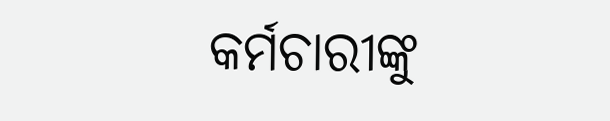କର୍ମଚାରୀଙ୍କୁ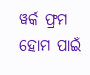ୱର୍କ ଫ୍ରମ ହୋମ ପାଇଁ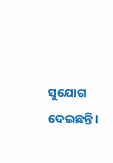ସୁଯୋଗ ଦେଇଛନ୍ତି।